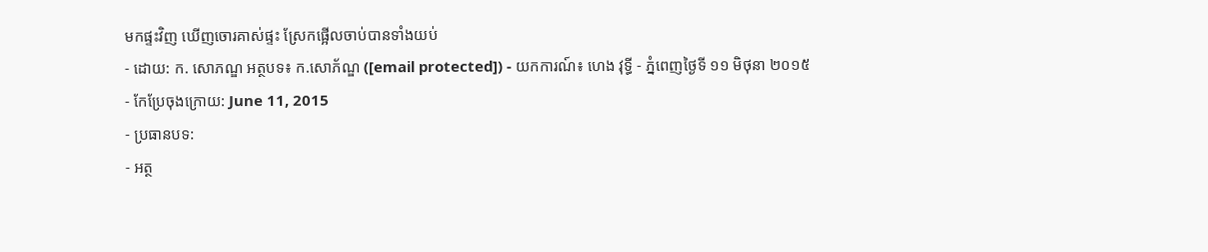មកផ្ទះវិញ ឃើញចោរគាស់ផ្ទះ ស្រែកផ្អើលចាប់បានទាំងយប់
- ដោយ: ក. សោភណ្ឌ អត្ថបទ៖ ក.សោភ័ណ្ឌ ([email protected]) - យកការណ៍៖ ហេង វុទ្ធី - ភ្នំពេញថ្ងៃទី ១១ មិថុនា ២០១៥
- កែប្រែចុងក្រោយ: June 11, 2015
- ប្រធានបទ:
- អត្ថ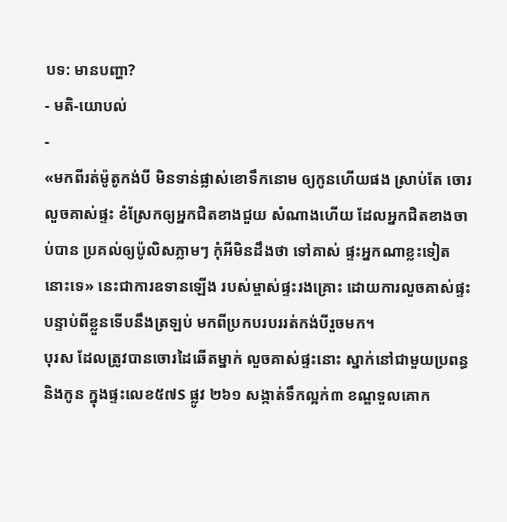បទ: មានបញ្ហា?
- មតិ-យោបល់
-
«មកពីរត់ម៉ូតូកង់បី មិនទាន់ផ្លាស់ខោទឹកនោម ឲ្យកូនហើយផង ស្រាប់តែ ចោរលួចគាស់ផ្ទះ ខំស្រែកឲ្យអ្នកជិតខាងជួយ សំណាងហើយ ដែលអ្នកជិតខាងចាប់បាន ប្រគល់ឲ្យប៉ូលិសភ្លាមៗ កុំអីមិនដឹងថា ទៅគាស់ ផ្ទះអ្នកណាខ្លះទៀតនោះទេ» នេះជាការឧទានឡើង របស់ម្ចាស់ផ្ទះរងគ្រោះ ដោយការលួចគាស់ផ្ទះ បន្ទាប់ពីខ្លួនទើបនឹងត្រឡប់ មកពីប្រកបរបររត់កង់បីរួចមក។
បុរស ដែលត្រូវបានចោរដៃឆើតម្នាក់ លួចគាស់ផ្ទះនោះ ស្នាក់នៅជាមួយប្រពន្ធ និងកូន ក្នុងផ្ទះលេខ៥៧S ផ្លូវ ២៦១ សង្កាត់ទឹកល្អក់៣ ខណ្ឌទួលគោក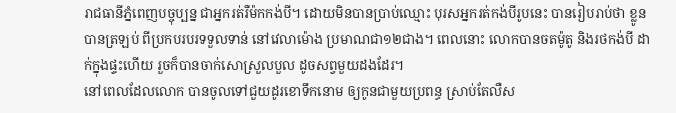រាជធានីភ្នំពេញបច្ចុប្បន្ន ជាអ្នករត់រឺម៉កកង់បី។ ដោយមិនបានប្រាប់ឈ្មោះ បុរសអ្នករត់កង់បីរូបនេះ បានរៀបរាប់ថា ខ្លូនបានត្រឡប់ ពីប្រកបរបរទទួលទាន់ នៅវេលាម៉ោង ប្រមាណជា១២ជាង។ ពេលនោះ លោកបានចតម៉ូតូ និងរថកង់បី ដាក់ក្នុងផ្ទះហើយ រួចក៏បានចាក់សោស្រួលបួល ដូចសព្វមួយដងដែរ។
នៅពេលដែលលោក បានចូលទៅជួយដូរខោទឹកនោម ឲ្យកូនជាមួយប្រពន្ធ ស្រាប់តែលឺស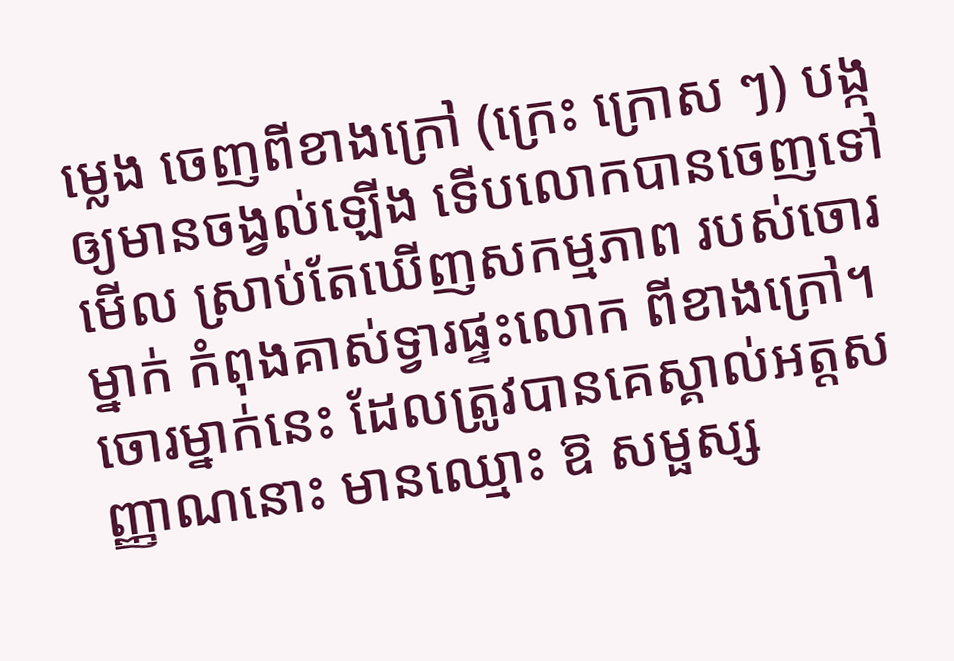ម្លេង ចេញពីខាងក្រៅ (ក្រេះ ក្រោស ៗ) បង្កឲ្យមានចង្វល់ឡើង ទើបលោកបានចេញទៅមើល ស្រាប់តែឃើញសកម្មភាព របស់ចោរម្នាក់ កំពុងគាស់ទ្វារផ្ទះលោក ពីខាងក្រៅ។
ចោរម្នាក់នេះ ដែលត្រូវបានគេស្គាល់អត្តសញ្ញាណនោះ មានឈ្មោះ ឱ សម្ផស្ស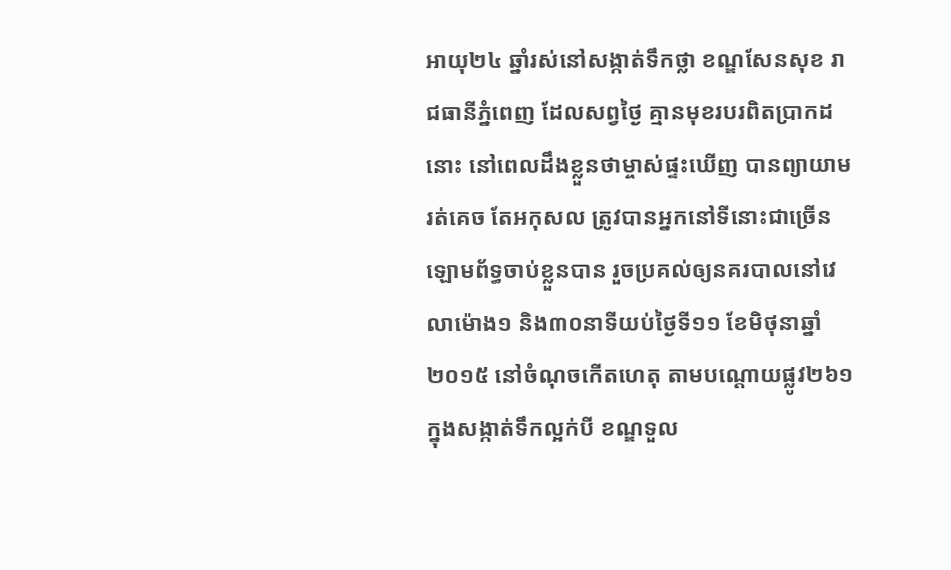អាយុ២៤ ឆ្នាំរស់នៅសង្កាត់ទឹកថ្លា ខណ្ឌសែនសុខ រាជធានីភ្នំពេញ ដែលសព្វថ្ងៃ គ្មានមុខរបរពិតប្រាកដនោះ នៅពេលដឹងខ្លួនថាម្ចាស់ផ្ទះឃើញ បានព្យាយាមរត់គេច តែអកុសល ត្រូវបានអ្នកនៅទីនោះជាច្រើន ឡោមព័ទ្ធចាប់ខ្លួនបាន រួចប្រគល់ឲ្យនគរបាលនៅវេលាម៉ោង១ និង៣០នាទីយប់ថ្ងៃទី១១ ខែមិថុនាឆ្នាំ២០១៥ នៅចំណុចកើតហេតុ តាមបណ្តោយផ្លូវ២៦១ ក្នុងសង្កាត់ទឹកល្អក់បី ខណ្ឌទួល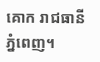គោក រាជធានីភ្នំពេញ។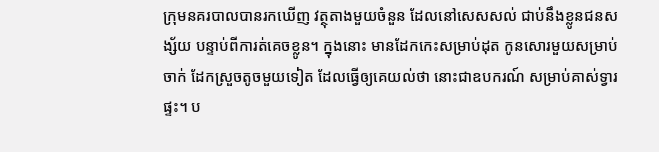ក្រុមនគរបាលបានរកឃើញ វត្ថុតាងមួយចំនួន ដែលនៅសេសសល់ ជាប់នឹងខ្លូនជនសង្ស័យ បន្ទាប់ពីការត់គេចខ្លូន។ ក្នុងនោះ មានដែកកេះសម្រាប់ដុត កូនសោរមួយសម្រាប់ចាក់ ដែកស្រួចតូចមួយទៀត ដែលធ្វើឲ្យគេយល់ថា នោះជាឧបករណ៍ សម្រាប់គាស់ទ្វារផ្ទះ។ ប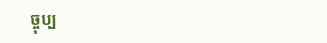ច្ចុប្ប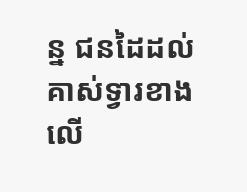ន្ន ជនដៃដល់គាស់ទ្វារខាងលើ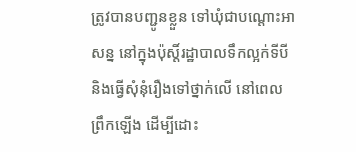ត្រូវបានបញ្ជូនខ្លួន ទៅឃុំជាបណ្តោះអាសន្ន នៅក្នុងប៉ុស្តិ៍រដ្ឋាបាលទឹកល្អក់ទីបី និងធ្វើសុំនុំរឿងទៅថ្នាក់លើ នៅពេលព្រឹកឡើង ដើម្បីដោះ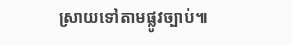ស្រាយទៅតាមផ្លូវច្បាប់៕